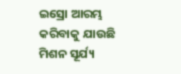ଇସ୍ରୋ ଆରମ୍ଭ କରିବାକୁ ଯାଉଛି ମିଶନ ସୂର୍ଯ୍ୟ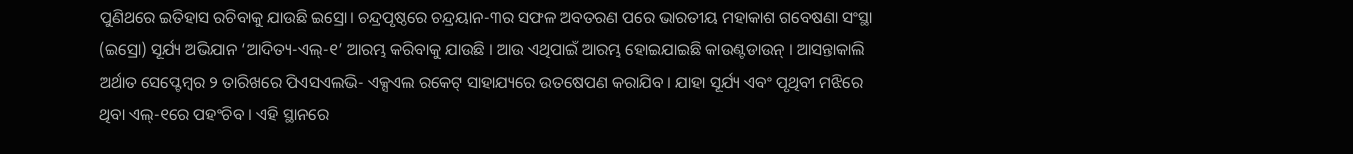ପୁଣିଥରେ ଇତିହାସ ରଚିବାକୁ ଯାଉଛି ଇସ୍ରୋ। ଚନ୍ଦ୍ରପୃଷ୍ଠରେ ଚନ୍ଦ୍ରୟାନ-୩ର ସଫଳ ଅବତରଣ ପରେ ଭାରତୀୟ ମହାକାଶ ଗବେଷଣା ସଂସ୍ଥା (ଇସ୍ରୋ) ସୂର୍ଯ୍ୟ ଅଭିଯାନ ‘ଆଦିତ୍ୟ-ଏଲ୍-୧’ ଆରମ୍ଭ କରିବାକୁ ଯାଉଛି । ଆଉ ଏଥିପାଇଁ ଆରମ୍ଭ ହୋଇଯାଇଛି କାଉଣ୍ଟଡାଉନ୍ । ଆସନ୍ତାକାଲି ଅର୍ଥାତ ସେପ୍ଟେମ୍ବର ୨ ତାରିଖରେ ପିଏସଏଲଭି- ଏକ୍ସଏଲ ରକେଟ୍ ସାହାଯ୍ୟରେ ଉତଷେପଣ କରାଯିବ । ଯାହା ସୂର୍ଯ୍ୟ ଏବଂ ପୃଥିବୀ ମଝିରେ ଥିବା ଏଲ୍-୧ରେ ପହଂଚିବ । ଏହି ସ୍ଥାନରେ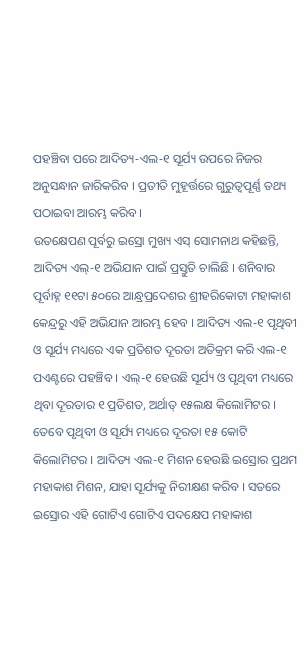ପହଞ୍ଚିବା ପରେ ଆଦିତ୍ୟ-ଏଲ-୧ ସୂର୍ଯ୍ୟ ଉପରେ ନିଜର ଅନୁସନ୍ଧାନ ଜାରିକରିବ । ପ୍ରତୀତି ମୁହୂର୍ତ୍ତରେ ଗୁରୁତ୍ୱପୂର୍ଣ୍ଣ ତଥ୍ୟ ପଠାଇବା ଆରମ୍ଭ କରିବ ।
ଉତକ୍ଷେପଣ ପୂର୍ବରୁ ଇସ୍ରୋ ମୁଖ୍ୟ ଏସ୍ ସୋମନାଥ କହିଛନ୍ତି, ଆଦିତ୍ୟ ଏଲ୍-୧ ଅଭିଯାନ ପାଇଁ ପ୍ରସ୍ତୁତି ଚାଲିଛି । ଶନିବାର ପୂର୍ବାହ୍ନ ୧୧ଟା ୫୦ରେ ଆନ୍ଧ୍ରପ୍ରଦେଶର ଶ୍ରୀହରିକୋଟା ମହାକାଶ କେନ୍ଦ୍ରରୁ ଏହି ଅଭିଯାନ ଆରମ୍ଭ ହେବ । ଆଦିତ୍ୟ ଏଲ-୧ ପୃଥିବୀ ଓ ସୂର୍ଯ୍ୟ ମଧ୍ୟରେ ଏକ ପ୍ରତିଶତ ଦୂରତା ଅତିକ୍ରମ କରି ଏଲ-୧ ପଏଣ୍ଟରେ ପହଞ୍ଚିବ । ଏଲ୍-୧ ହେଉଛି ସୂର୍ଯ୍ୟ ଓ ପୃଥିବୀ ମଧ୍ୟରେ ଥିବା ଦୂରତାର ୧ ପ୍ରତିଶତ, ଅର୍ଥାତ୍ ୧୫ଲକ୍ଷ କିଲୋମିଟର । ତେବେ ପୃଥିବୀ ଓ ସୂର୍ଯ୍ୟ ମଧ୍ୟରେ ଦୂରତା ୧୫ କୋଟି କିଲୋମିଟର । ଆଦିତ୍ୟ ଏଲ-୧ ମିଶନ ହେଉଛି ଇସ୍ରୋର ପ୍ରଥମ ମହାକାଶ ମିଶନ, ଯାହା ସୂର୍ଯ୍ୟକୁ ନିରୀକ୍ଷଣ କରିବ । ସତରେ ଇସ୍ରୋର ଏହି ଗୋଟିଏ ଗୋଟିଏ ପଦକ୍ଷେପ ମହାକାଶ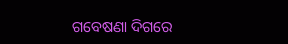ଗବେଷଣା ଦିଗରେ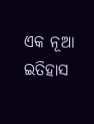ଏକ ନୂଆ ଇତିହାସ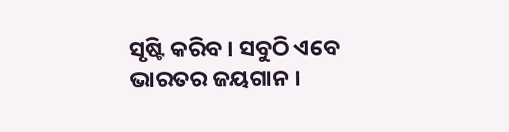ସୃଷ୍ଟି କରିବ । ସବୁଠି ଏବେ ଭାରତର ଜୟଗାନ ।